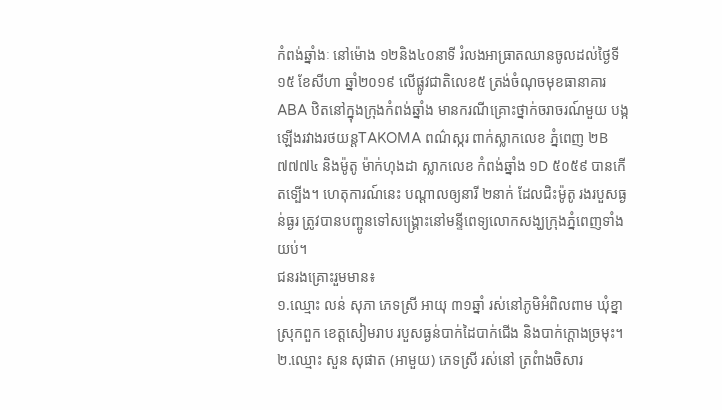កំពង់ឆ្នាំងៈ នៅម៉ោង ១២និង៤០នាទី រំលងអាធ្រាតឈានចូលដល់ថ្ងៃទី១៥ ខែសីហា ឆ្នាំ២០១៩ លើផ្លូវជាតិលេខ៥ ត្រង់ចំណុចមុខធានាគារ ABA ឋិតនៅក្នុងក្រុងកំពង់ឆ្នាំង មានករណីគ្រោះថ្នាក់ចរាចរណ៍មួយ បង្កឡើងរវាងរថយន្តTAKOMA ពណ៌ស្ករ ពាក់ស្លាកលេខ ភ្នំពេញ ២B ៧៧៧៤ និងម៉ូតូ ម៉ាក់ហុងដា ស្លាកលេខ កំពង់ឆ្នាំង ១D ៥០៥៩ បានកើតទ្បើង។ ហេតុការណ៍នេះ បណ្ដាលឲ្យនារី ២នាក់ ដែលជិះម៉ូតូ រងរបួសធ្ងន់ធ្ងរ ត្រូវបានបញ្ចូនទៅសង្គ្រោះនៅមន្ទីពេទ្យលោកសង្ឃក្រុងភ្នំពេញទាំងយប់។
ជនរងគ្រោះរួមមាន៖
១.ឈ្មោះ លន់ សុភា ភេទស្រី អាយុ ៣១ឆ្នាំ រស់នៅភូមិអំពិលពាម ឃុំខ្នា ស្រុកពួក ខេត្តសៀមរាប របួសធ្ងន់បាក់ដៃបាក់ជើង និងបាក់ក្តោងច្រមុះ។
២.ឈ្មោះ សួន សុផាត (អាមួយ) ភេទស្រី រស់នៅ ត្រពំាងចិសារ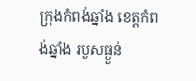ក្រុងកំពង់ឆ្នាំង ខេត្តកំពង់ឆ្នាំង របួសធ្ងួន់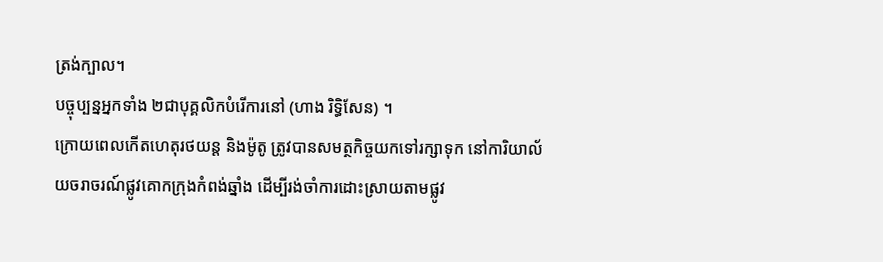ត្រង់ក្បាល។
បច្ចុប្បន្នអ្នកទាំង ២ជាបុគ្គលិកបំរើការនៅ (ហាង រិទ្ធិសែន) ។
ក្រោយពេលកើតហេតុរថយន្ត និងម៉ូតូ ត្រូវបានសមត្ថកិច្ចយកទៅរក្សាទុក នៅការិយាល័យចរាចរណ៍ផ្លូវគោកក្រុងកំពង់ឆ្នាំង ដើម្បីរង់ចាំការដោះស្រាយតាមផ្លូវ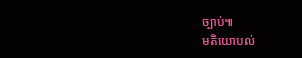ច្បាប់៕
មតិយោបល់